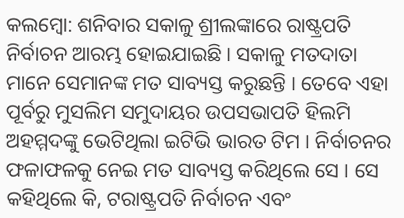କଲମ୍ବୋ: ଶନିବାର ସକାଳୁ ଶ୍ରୀଲଙ୍କାରେ ରାଷ୍ଟ୍ରପତି ନିର୍ବାଚନ ଆରମ୍ଭ ହୋଇଯାଇଛି । ସକାଳୁ ମତଦାତା ମାନେ ସେମାନଙ୍କ ମତ ସାବ୍ୟସ୍ତ କରୁଛନ୍ତି । ତେବେ ଏହା ପୂର୍ବରୁ ମୁସଲିମ ସମୁଦାୟର ଉପସଭାପତି ହିଲମି ଅହମ୍ମଦଙ୍କୁ ଭେଟିଥିଲା ଇଟିଭି ଭାରତ ଟିମ । ନିର୍ବାଚନର ଫଳାଫଳକୁ ନେଇ ମତ ସାବ୍ୟସ୍ତ କରିଥିଲେ ସେ । ସେ କହିଥିଲେ କି, ଟରାଷ୍ଟ୍ରପତି ନିର୍ବାଚନ ଏବଂ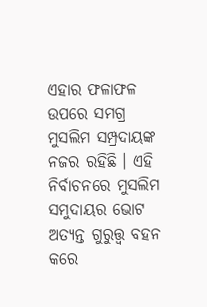ଏହାର ଫଳାଫଳ ଉପରେ ସମଗ୍ର ମୁସଲିମ ସମ୍ପ୍ରଦାୟଙ୍କ ନଜର ରହିଛି । ଏହି ନିର୍ବାଚନରେ ମୁସଲିମ ସମୁଦାୟର ଭୋଟ ଅତ୍ୟନ୍ତ ଗୁରୁତ୍ତ୍ବ ବହନ କରେ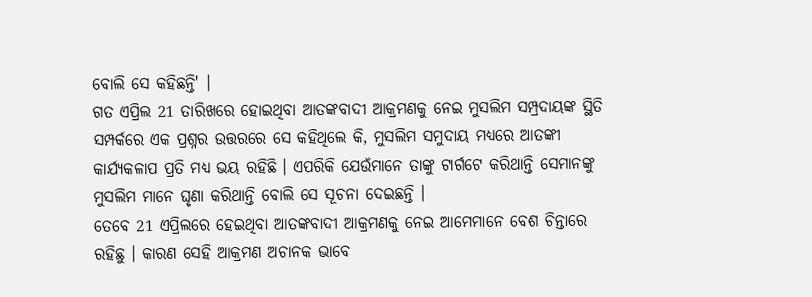ବୋଲି ସେ କହିଛନ୍ତି' ।
ଗତ ଏପ୍ରିଲ 21 ତାରିଖରେ ହୋଇଥିବା ଆତଙ୍କବାଦୀ ଆକ୍ରମଣକୁ ନେଇ ମୁସଲିମ ସମ୍ପ୍ରଦାୟଙ୍କ ସ୍ଥିତି ସମ୍ପର୍କରେ ଏକ ପ୍ରଶ୍ନର ଉତ୍ତରରେ ସେ କହିଥିଲେ କି, ମୁସଲିମ ସମୁଦାୟ ମଧ୍ୟରେ ଆତଙ୍କୀ କାର୍ଯ୍ୟକଳାପ ପ୍ରତି ମଧ୍ୟ ଭୟ ରହିଛି । ଏପରିକି ଯେଉଁମାନେ ତାଙ୍କୁ ଟାର୍ଗଟେ କରିଥାନ୍ତି ସେମାନଙ୍କୁ ମୁସଲିମ ମାନେ ଘୃଣା କରିଥାନ୍ତି ବୋଲି ସେ ସୂଚନା ଦେଇଛନ୍ତି ।
ତେବେ 21 ଏପ୍ରିଲରେ ହେଇଥିବା ଆତଙ୍କବାଦୀ ଆକ୍ରମଣକୁ ନେଇ ଆମେମାନେ ବେଶ ଚିନ୍ତାରେ ରହିଛୁ । କାରଣ ସେହି ଆକ୍ରମଣ ଅଚାନକ ଭାବେ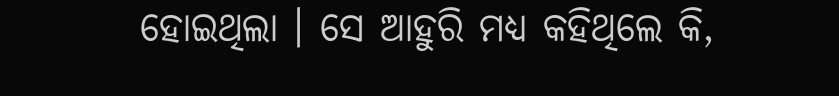ହୋଇଥିଲା । ସେ ଆହୁରି ମଧ୍ୟ କହିଥିଲେ କି,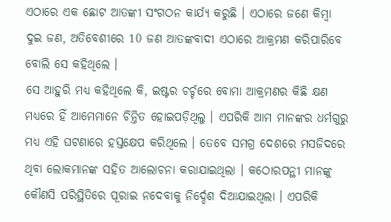ଏଠାରେ ଏକ ଛୋଟ ଆତଙ୍କୀ ସଂଗଠନ କାର୍ଯ୍ୟ କରୁଛି । ଏଠାରେ ଜଣେ କିମ୍ବା ଦୁଇ ଜଣ, ଅତିବେଶୀରେ 10 ଜଣ ଆତଙ୍କବାଦୀ ଏଠାରେ ଆକ୍ରମଣ କରିପାରିବେ ବୋଲି ସେ କହିଥିଲେ ।
ସେ ଆହୁରି ମଧ୍ୟ କହିଥିଲେ କି, ଇଷ୍ଟର ଚର୍ଚ୍ଚରେ ବୋମା ଆକ୍ରମଣର କିଛି କ୍ଷଣ ମଧ୍ୟରେ ହିଁ ଆମେମାନେ ଚିନ୍ତିତ ହୋଇପଡ଼ିଥିଲୁ । ଏପରିକି ଆମ ମାନଙ୍କର ଧର୍ମଗୁରୁ ମଧ୍ୟ ଏହି ଘଟଣାରେ ହସ୍ତକ୍ଷେପ କରିଥିଲେ । ତେବେ ସମଗ୍ର ଦେଶରେ ମସଜିଦରେ ଥିବା ଲୋକମାନଙ୍କ ସହିତ ଆଲୋଚନା କରାଯାଇଥିଲା । କଠୋରପନ୍ଥୀ ମାନଙ୍କୁ କୌଣସି ପରିସ୍ଥିତିରେ ପୂରାଇ ନଦେବାକୁ ନିର୍ଦ୍ଦେଶ ଦିଆଯାଇଥିଲା । ଏପରିକି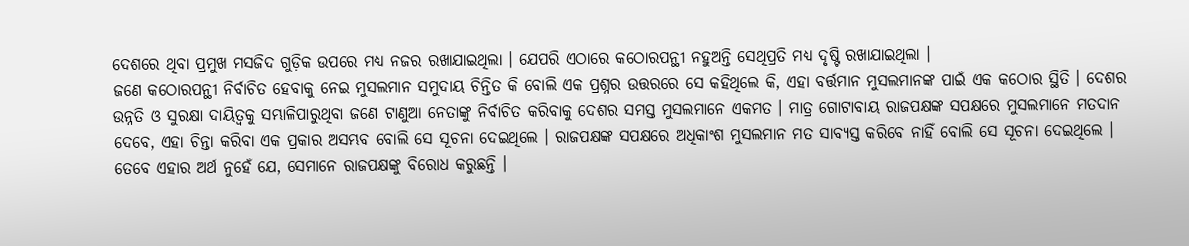ଦେଶରେ ଥିବା ପ୍ରମୁଖ ମସଜିଦ ଗୁଡ଼ିକ ଉପରେ ମଧ୍ୟ ନଜର ରଖାଯାଇଥିଲା । ଯେପରି ଏଠାରେ କଠୋରପନ୍ଥୀ ନହୁଅନ୍ତି ସେଥିପ୍ରତି ମଧ୍ୟ ଦୃଷ୍ଟି ରଖାଯାଇଥିଲା ।
ଜଣେ କଠୋରପନ୍ଥୀ ନିର୍ବାଚିତ ହେବାକୁ ନେଇ ମୁସଲମାନ ସମୁଦାୟ ଚିନ୍ତିତ କି ବୋଲି ଏକ ପ୍ରଶ୍ନର ଉତ୍ତରରେ ସେ କହିଥିଲେ କି, ଏହା ବର୍ତ୍ତମାନ ମୁସଲମାନଙ୍କ ପାଇଁ ଏକ କଠୋର ସ୍ଥିତି । ଦେଶର ଉନ୍ନତି ଓ ସୁରକ୍ଷା ଦାୟିତ୍ବକୁ ସମ୍ଭାଳିପାରୁଥିବା ଜଣେ ଟାଣୁଆ ନେତାଙ୍କୁ ନିର୍ବାଚିତ କରିବାକୁ ଦେଶର ସମସ୍ତ ମୁସଲମାନେ ଏକମତ । ମାତ୍ର ଗୋଟାବାୟ ରାଜପକ୍ଷଙ୍କ ସପକ୍ଷରେ ମୁସଲମାନେ ମତଦାନ ଦେବେ, ଏହା ଚିନ୍ତା କରିବା ଏକ ପ୍ରକାର ଅସମ୍ଭବ ବୋଲି ସେ ସୂଚନା ଦେଇଥିଲେ । ରାଜପକ୍ଷଙ୍କ ସପକ୍ଷରେ ଅଧିକାଂଶ ମୁସଲମାନ ମତ ସାବ୍ୟସ୍ତ କରିବେ ନାହିଁ ବୋଲି ସେ ସୂଚନା ଦେଇଥିଲେ ।
ତେବେ ଏହାର ଅର୍ଥ ନୁହେଁ ଯେ, ସେମାନେ ରାଜପକ୍ଷଙ୍କୁ ବିରୋଧ କରୁଛନ୍ତି ।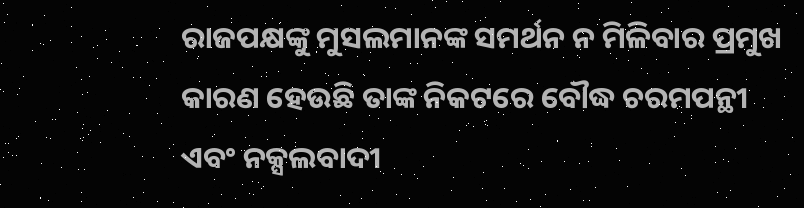ରାଜପକ୍ଷଙ୍କୁ ମୁସଲମାନଙ୍କ ସମର୍ଥନ ନ ମିଳିବାର ପ୍ରମୁଖ କାରଣ ହେଉଛି ତାଙ୍କ ନିକଟରେ ବୌଦ୍ଧ ଚରମପନ୍ଥୀ ଏବଂ ନକ୍ସଲବାଦୀ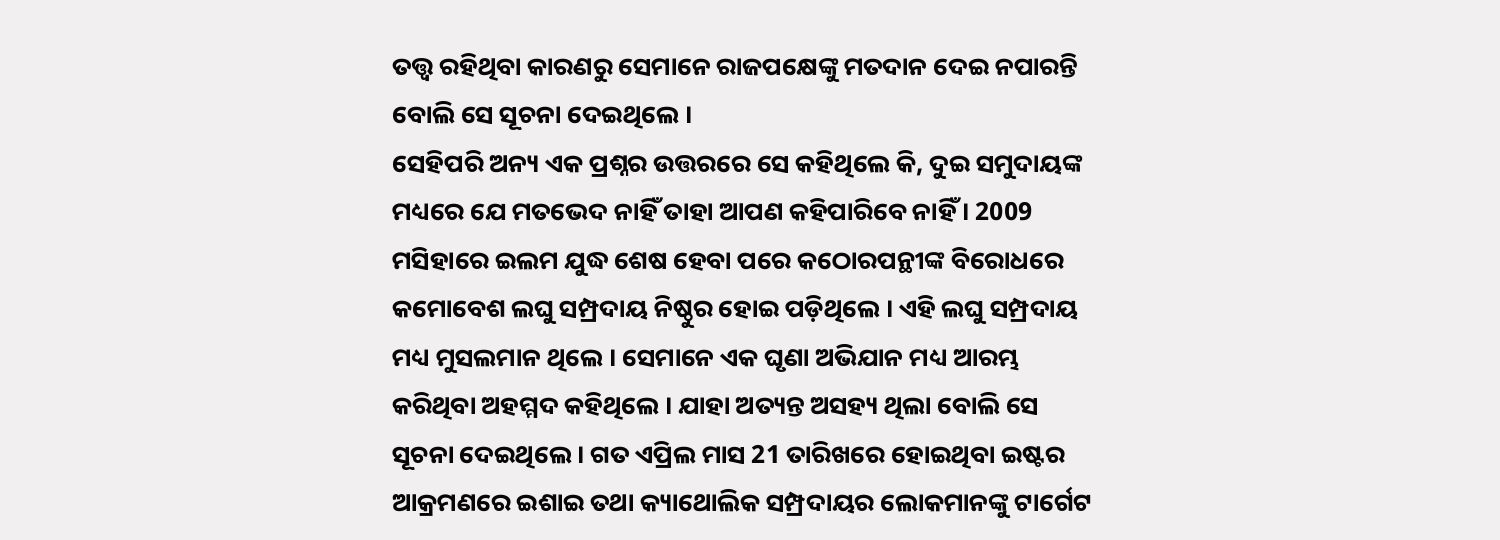ତତ୍ତ୍ବ ରହିଥିବା କାରଣରୁ ସେମାନେ ରାଜପକ୍ଷେଙ୍କୁ ମତଦାନ ଦେଇ ନପାରନ୍ତି ବୋଲି ସେ ସୂଚନା ଦେଇଥିଲେ ।
ସେହିପରି ଅନ୍ୟ ଏକ ପ୍ରଶ୍ନର ଉତ୍ତରରେ ସେ କହିଥିଲେ କି, ଦୁଇ ସମୁଦାୟଙ୍କ ମଧ୍ୟରେ ଯେ ମତଭେଦ ନାହିଁ ତାହା ଆପଣ କହିପାରିବେ ନାହିଁ । 2009 ମସିହାରେ ଇଲମ ଯୁଦ୍ଧ ଶେଷ ହେବା ପରେ କଠୋରପନ୍ଥୀଙ୍କ ବିରୋଧରେ କମୋବେଶ ଲଘୁ ସମ୍ପ୍ରଦାୟ ନିଷ୍ଠୁର ହୋଇ ପଡ଼ିଥିଲେ । ଏହି ଲଘୁ ସମ୍ପ୍ରଦାୟ ମଧ୍ୟ ମୁସଲମାନ ଥିଲେ । ସେମାନେ ଏକ ଘୃଣା ଅଭିଯାନ ମଧ୍ୟ ଆରମ୍ଭ କରିଥିବା ଅହମ୍ମଦ କହିଥିଲେ । ଯାହା ଅତ୍ୟନ୍ତ ଅସହ୍ୟ ଥିଲା ବୋଲି ସେ ସୂଚନା ଦେଇଥିଲେ । ଗତ ଏପ୍ରିଲ ମାସ 21 ତାରିଖରେ ହୋଇଥିବା ଇଷ୍ଟର ଆକ୍ରମଣରେ ଇଶାଇ ତଥା କ୍ୟାଥୋଲିକ ସମ୍ପ୍ରଦାୟର ଲୋକମାନଙ୍କୁ ଟାର୍ଗେଟ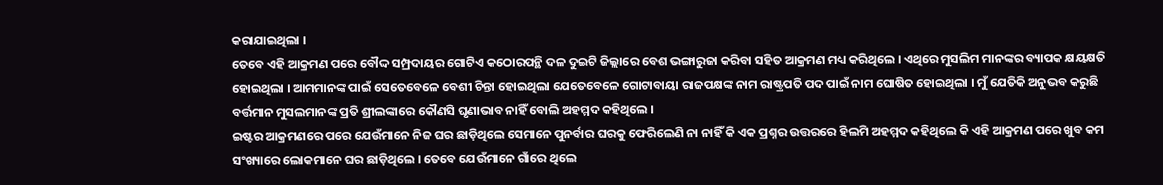କରାଯାଇଥିଲା ।
ତେବେ ଏହି ଆକ୍ରମଣ ପରେ ବୌଦ୍ଦ ସମ୍ପ୍ରଦାୟର ଗୋଟିଏ କଠୋରପନ୍ଥି ଦଳ ଦୁଇଟି ଜିଲ୍ଲାରେ ବେଶ ଭଙ୍ଗାରୁଜା କରିବା ସହିତ ଆକ୍ରମଣ ମଧ୍ୟ କରିଥିଲେ । ଏଥିରେ ମୁସଲିମ ମାନଙ୍କର ବ୍ୟାପକ କ୍ଷୟକ୍ଷତି ହୋଇଥିଲା । ଆମମାନଙ୍କ ପାଇଁ ସେତେବେଳେ ବେଶୀ ଚିନ୍ତା ହୋଇଥିଲା ଯେତେବେଳେ ଗୋଟାବାୟା ରାଜପକ୍ଷଙ୍କ ନାମ ରାଷ୍ଟ୍ରପତି ପଦ ପାଇଁ ନାମ ଘୋଷିତ ହୋଇଥିଲା । ମୁଁ ଯେତିକି ଅନୁଭବ କରୁଛି ବର୍ତ୍ତମାନ ମୁସଲମାନଙ୍କ ପ୍ରତି ଶ୍ରୀଲଙ୍କାରେ କୌଣସି ଘୃଣାଭାବ ନାହିଁ ବୋଲି ଅହମ୍ମଦ କହିଥିଲେ ।
ଇଷ୍ଟର ଆକ୍ରମଣରେ ପରେ ଯେଉଁମାନେ ନିଜ ଘର ଛାଡ଼ିଥିଲେ ସେମାନେ ପୁନର୍ବାର ଘରକୁ ଫେରିଲେଣି ନା ନାହିଁ କି ଏକ ପ୍ରଶ୍ନର ଉତ୍ତରରେ ହିଲମି ଅହମ୍ମଦ କହିଥିଲେ କି ଏହି ଆକ୍ରମଣ ପରେ ଖୁବ କମ ସଂଖ୍ୟାରେ ଲୋକମାନେ ଘର ଛାଡ଼ିଥିଲେ । ତେବେ ଯେଉଁମାନେ ଗାଁରେ ଥିଲେ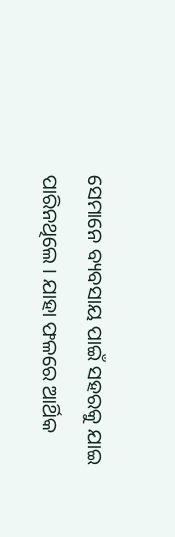ସେମାନେ ବ୍ୟବସାୟ ପାଇଁ ସହରକୁ ଯାଇ ପାରିନଥିଲେ । ଯାହା ଫଳରେ ଆର୍ଥିକ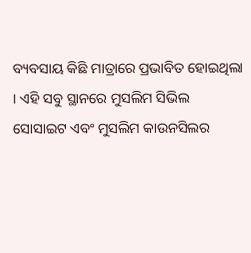ବ୍ୟବସାୟ କିଛି ମାତ୍ରାରେ ପ୍ରଭାବିତ ହୋଇଥିଲା । ଏହି ସବୁ ସ୍ଥାନରେ ମୁସଲିମ ସିଭିଲ ସୋସାଇଟ ଏବଂ ମୁସଲିମ କାଉନସିଲର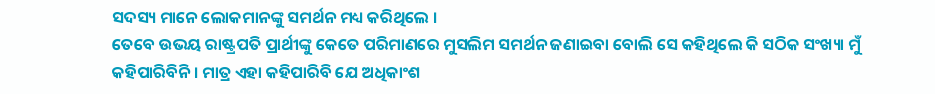ସଦସ୍ୟ ମାନେ ଲୋକମାନଙ୍କୁ ସମର୍ଥନ ମଧ୍ୟ କରିଥିଲେ ।
ତେବେ ଉଭୟ ରାଷ୍ଟ୍ରପତି ପ୍ରାର୍ଥୀଙ୍କୁ କେତେ ପରିମାଣରେ ମୁସଲିମ ସମର୍ଥନ ଜଣାଇବା ବୋଲି ସେ କହିଥିଲେ କି ସଠିକ ସଂଖ୍ୟା ମୁଁ କହିପାରିବିନି । ମାତ୍ର ଏହା କହିପାରିବି ଯେ ଅଧିକାଂଶ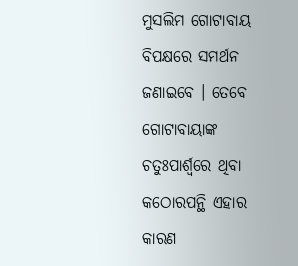ମୁସଲିମ ଗୋଟାବାୟ ବିପକ୍ଷରେ ସମର୍ଥନ ଜଣାଇବେ । ତେବେ ଗୋଟାବାୟାଙ୍କ ଚତୁଃପାର୍ଶ୍ବରେ ଥିବା କଠୋରପନ୍ଥି ଏହାର କାରଣ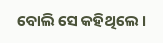ବୋଲି ସେ କହିଥିଲେ ।